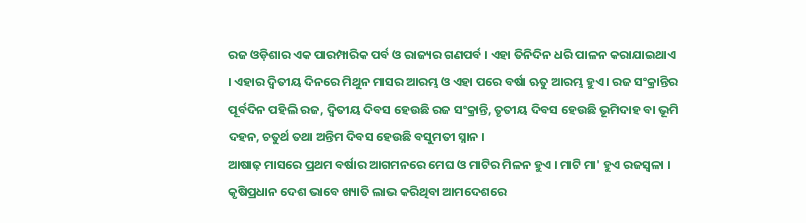ରଜ ଓଡ଼ିଶାର ଏକ ପାରମ୍ପାରିକ ପର୍ବ ଓ ରାଜ୍ୟର ଗଣପର୍ବ । ଏହା ତିନିଦିନ ଧରି ପାଳନ କରାଯାଇଥାଏ । ଏହାର ଦ୍ୱିତୀୟ ଦିନରେ ମିଥୁନ ମାସର ଆରମ୍ଭ ଓ ଏହା ପରେ ବର୍ଷା ଋତୁ ଆରମ୍ଭ ହୁଏ । ରଜ ସଂକ୍ରାନ୍ତିର ପୂର୍ବଦିନ ପହିଲି ରଜ, ଦ୍ୱିତୀୟ ଦିବସ ହେଉଛି ରଜ ସଂକ୍ରାନ୍ତି, ତୃତୀୟ ଦିବସ ହେଉଛି ଭୂମିଦାହ ବା ଭୂମି ଦହନ, ଚତୁର୍ଥ ତଥା ଅନ୍ତିମ ଦିବସ ହେଉଛି ବସୁମତୀ ସ୍ନାନ ।
ଆଷାଢ଼ ମାସରେ ପ୍ରଥମ ବର୍ଷାର ଆଗମନରେ ମେଘ ଓ ମାଟିର ମିଳନ ହୁଏ । ମାଟି ମା' ହୁଏ ରଜସ୍ୱଳା । କୃଷିପ୍ରଧାନ ଦେଶ ଭାବେ ଖ୍ୟାତି ଲାଭ କରିଥିବା ଆମଦେଶରେ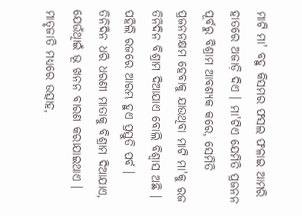ମାଟି ମା' ବହୁ କିସମର ଫସଲ ଫଳାଇ ଆମରି ହାତରେ ଅଜାଡ଼ି ଦିଏ । ମା'ଟିଏ ଯେମିତି ପ୍ରଜନନ ପୂର୍ବରୁ ବିଶ୍ରାମ ଆବଶ୍ୟକ କରେ, ସେମିତି ପ୍ରଜନନକ୍ଷମ ହେବାକୁ ଯାଉଥିବା ମାଟି ମା'କୁ ରଜ ତିନିଦିନ ବିଶ୍ରାମ ଦିଆଯାଏ ବୋଲି ବିଶ୍ୱାସ ଅଛି । ପହିଲି ରଜରେ ଆରମ୍ଭ ହୁଏ ପ୍ରସ୍ତୁତି ପର୍ବ ।
ତିନିଦିନ ଧରି ଧରଣୀ ମାତାକୁ ବିଶ୍ରାମ ଦିଆଯାଏ, ଯେଉଁଥିାଇଁ ଭୂ ଖନନ ବାରଣ କରାଯାଇଥାଏ । ମାତୃଜାତି ମଧ୍ୟରେ ଉତ୍ସାହ,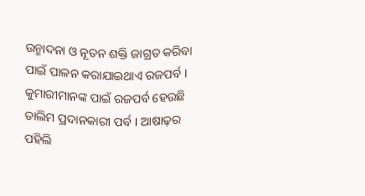ଉନ୍ମାଦନା ଓ ନୂତନ ଶକ୍ତି ଜାଗ୍ରତ କରିବା ପାଇଁ ପାଳନ କରାଯାଇଥାଏ ରଜପର୍ବ । କୁମାରୀମାନଙ୍କ ପାଇଁ ରଜପର୍ବ ହେଉଛି ତାଲିମ ପ୍ରଦାନକାରୀ ପର୍ବ । ଆଷାଢ଼ର ପହିଲି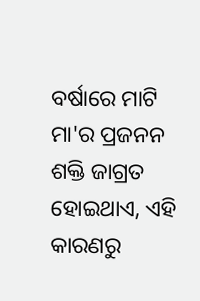ବର୍ଷାରେ ମାଟି ମା'ର ପ୍ରଜନନ ଶକ୍ତି ଜାଗ୍ରତ ହୋଇଥାଏ, ଏହି କାରଣରୁ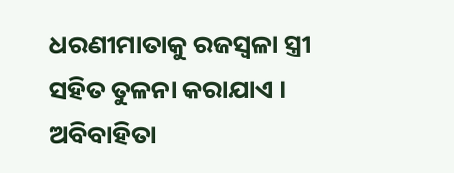ଧରଣୀମାତାକୁ ରଜସ୍ୱଳା ସ୍ତ୍ରୀ ସହିତ ତୁଳନା କରାଯାଏ । ଅବିବାହିତା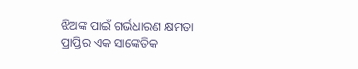ଝିଅଙ୍କ ପାଇଁ ଗର୍ଭଧାରଣ କ୍ଷମତା ପ୍ରାପ୍ତିର ଏକ ସାଙ୍କେତିକ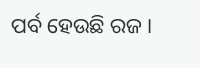ପର୍ବ ହେଉଛି ରଜ ।